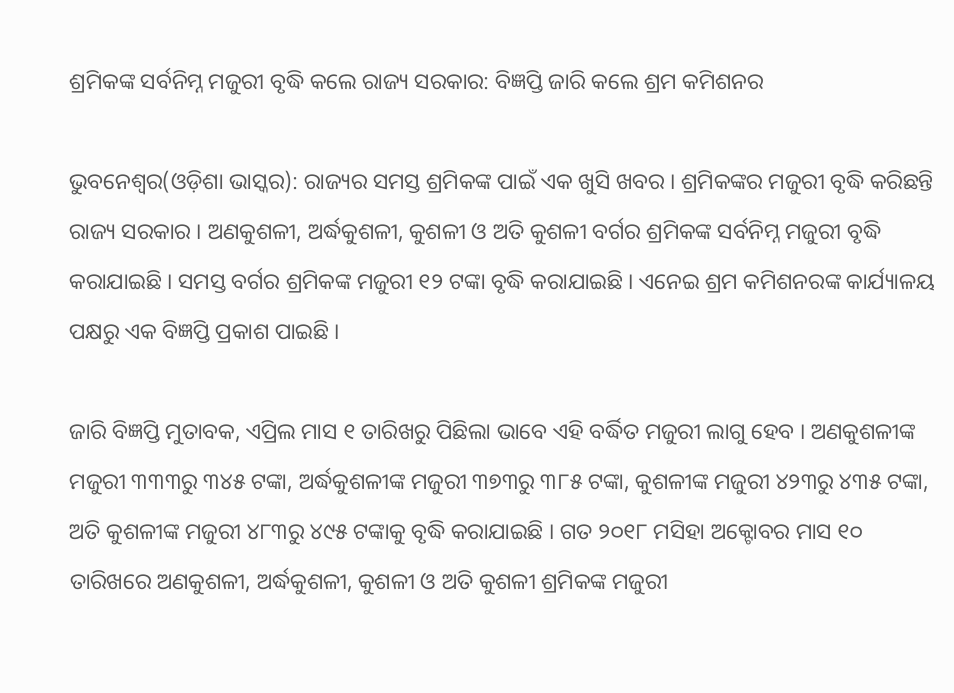ଶ୍ରମିକଙ୍କ ସର୍ବନିମ୍ନ ମଜୁରୀ ବୃଦ୍ଧି କଲେ ରାଜ୍ୟ ସରକାର: ବିଜ୍ଞପ୍ତି ଜାରି କଲେ ଶ୍ରମ କମିଶନର

ଭୁବନେଶ୍ୱର(ଓଡ଼ିଶା ଭାସ୍କର): ରାଜ୍ୟର ସମସ୍ତ ଶ୍ରମିକଙ୍କ ପାଇଁ ଏକ ଖୁସି ଖବର । ଶ୍ରମିକଙ୍କର ମଜୁରୀ ବୃଦ୍ଧି କରିଛନ୍ତି ରାଜ୍ୟ ସରକାର । ଅଣକୁଶଳୀ, ଅର୍ଦ୍ଧକୁଶଳୀ, କୁଶଳୀ ଓ ଅତି କୁଶଳୀ ବର୍ଗର ଶ୍ରମିକଙ୍କ ସର୍ବନିମ୍ନ ମଜୁରୀ ବୃଦ୍ଧି କରାଯାଇଛି । ସମସ୍ତ ବର୍ଗର ଶ୍ରମିକଙ୍କ ମଜୁରୀ ୧୨ ଟଙ୍କା ବୃଦ୍ଧି କରାଯାଇଛି । ଏନେଇ ଶ୍ରମ କମିଶନରଙ୍କ କାର୍ଯ୍ୟାଳୟ ପକ୍ଷରୁ ଏକ ବିଜ୍ଞପ୍ତି ପ୍ରକାଶ ପାଇଛି ।

ଜାରି ବିଜ୍ଞପ୍ତି ମୁତାବକ, ଏପ୍ରିଲ ମାସ ୧ ତାରିଖରୁ ପିଛିଲା ଭାବେ ଏହି ବର୍ଦ୍ଧିତ ମଜୁରୀ ଲାଗୁ ହେବ । ଅଣକୁଶଳୀଙ୍କ ମଜୁରୀ ୩୩୩ରୁ ୩୪୫ ଟଙ୍କା, ଅର୍ଦ୍ଧକୁଶଳୀଙ୍କ ମଜୁରୀ ୩୭୩ରୁ ୩୮୫ ଟଙ୍କା, କୁଶଳୀଙ୍କ ମଜୁରୀ ୪୨୩ରୁ ୪୩୫ ଟଙ୍କା, ଅତି କୁଶଳୀଙ୍କ ମଜୁରୀ ୪୮୩ରୁ ୪୯୫ ଟଙ୍କାକୁ ବୃଦ୍ଧି କରାଯାଇଛି । ଗତ ୨୦୧୮ ମସିହା ଅକ୍ଟୋବର ମାସ ୧୦ ତାରିଖରେ ଅଣକୁଶଳୀ, ଅର୍ଦ୍ଧକୁଶଳୀ, କୁଶଳୀ ଓ ଅତି କୁଶଳୀ ଶ୍ରମିକଙ୍କ ମଜୁରୀ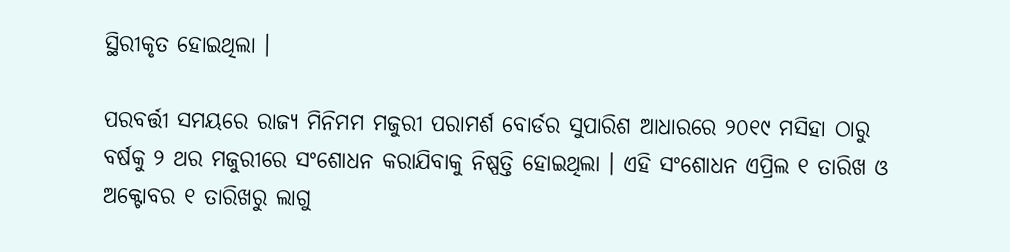ସ୍ଥିରୀକୃତ ହୋଇଥିଲା ।

ପରବର୍ତ୍ତୀ ସମୟରେ ରାଜ୍ୟ ମିନିମମ ମଜୁରୀ ପରାମର୍ଶ ବୋର୍ଡର ସୁପାରିଶ ଆଧାରରେ ୨୦୧୯ ମସିହା ଠାରୁ ବର୍ଷକୁ ୨ ଥର ମଜୁରୀରେ ସଂଶୋଧନ କରାଯିବାକୁ ନିଷ୍ପତ୍ତି ହୋଇଥିଲା । ଏହି ସଂଶୋଧନ ଏପ୍ରିଲ ୧ ତାରିଖ ଓ ଅକ୍ଟୋବର ୧ ତାରିଖରୁ ଲାଗୁ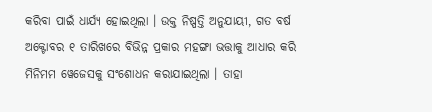କରିବା ପାଇଁ ଧାର୍ଯ୍ୟ ହୋଇଥିଲା । ଉକ୍ତ ନିଷ୍ପତ୍ତି ଅନୁଯାୟୀ, ଗତ ବର୍ଷ ଅକ୍ଟୋବର ୧ ତାରିଖରେ ବିଭିନ୍ନ ପ୍ରକାର ମହଙ୍ଗା ଭତ୍ତାକୁ ଆଧାର କରି ମିନିମମ ୱେଜେସକୁ ସଂଶୋଧନ କରାଯାଇଥିଲା । ତାହା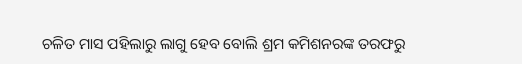ଚଳିତ ମାସ ପହିଲାରୁ ଲାଗୁ ହେବ ବୋଲି ଶ୍ରମ କମିଶନରଙ୍କ ତରଫରୁ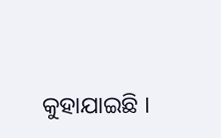କୁହାଯାଇଛି ।